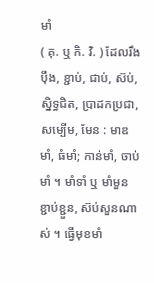មាំ
( គុ. ឬ កិ. វិ. ) ដែលរឹងប៉ឹង, ខ្ជាប់, ជាប់, ស៊ប់, ស្និទ្ធជិត, ប្រាដកប្រជា, សម្បើម, មែន : មាឌមាំ, ធំមាំ; កាន់មាំ, ចាប់មាំ ។ មាំទាំ ឬ មាំមួន ខ្ជាប់ខ្ជួន, ស៊ប់សួនណាស់ ។ ធ្វើមុខមាំ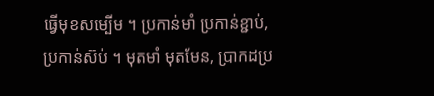ធ្វើមុខសម្បើម ។ ប្រកាន់មាំ ប្រកាន់ខ្ជាប់, ប្រកាន់ស៊ប់ ។ មុតមាំ មុតមែន, ប្រាកដប្រ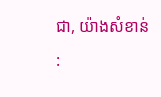ជា, យ៉ាងសំខាន់ :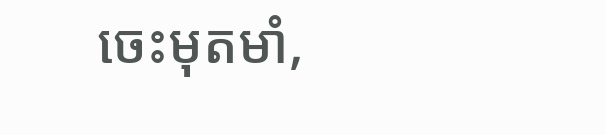ចេះមុតមាំ,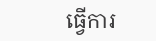ធ្វើការ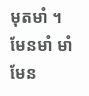មុតមាំ ។ មែនមាំ មាំមែន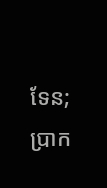ទែន; ប្រាក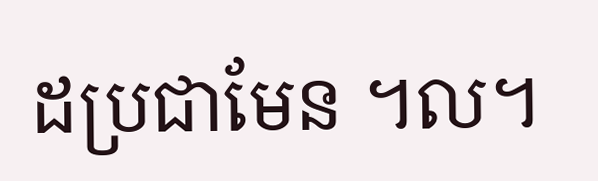ដប្រជាមែន ។ល។